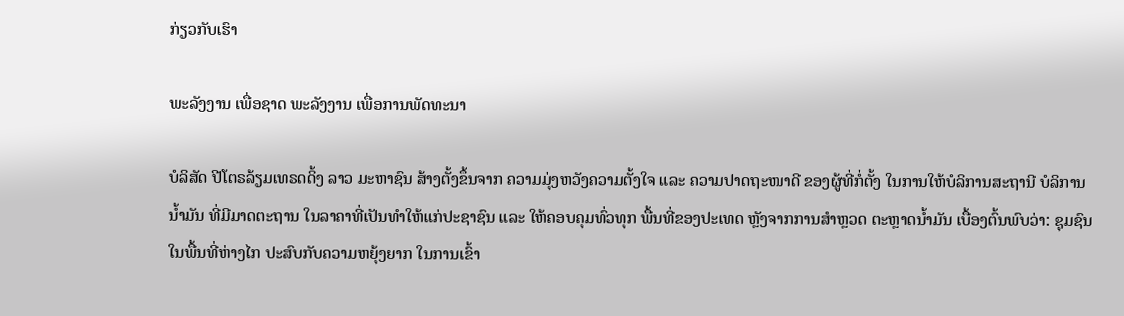ກ່ຽວກັບເຮົາ

ພະລັງງານ ເພື່ອຊາດ ພະລັງງານ ເພື່ອການພັດທະນາ

ບໍລິສັດ ປີໂຕຣລ້ຽມເທຣດດິ້ງ ລາວ ມະຫາຊົນ ສ້າງຕັ້ງຂຶ້ນຈາກ ຄວາມມຸ່ງຫວັງຄວາມຕັ້ງໃຈ ແລະ ຄວາມປາດຖະໜາດີ ຂອງຜູ້ທີ່ກໍ່ຕັ້ງ ໃນການໃຫ້ບໍລິການສະຖານີ ບໍລິການນ້ຳມັນ ທີ່ມີມາດຕະຖານ ໃນລາຄາທີ່ເປັນທໍາໃຫ້ແກ່ປະຊາຊົນ ແລະ ໃຫ້ຄອບຄຸມທົ່ວທຸກ ພື້ນທີ່ຂອງປະເທດ ຫຼັງຈາກການສຳຫຼວດ ຕະຫຼາດນ້ຳມັນ ເບື້ອງຕົ້ນພົບວ່າ: ຊຸມຊົນໃນພື້ນທີ່ຫ່າງໄກ ປະສົບກັບຄວາມຫຍຸ້ງຍາກ ໃນການເຂົ້າ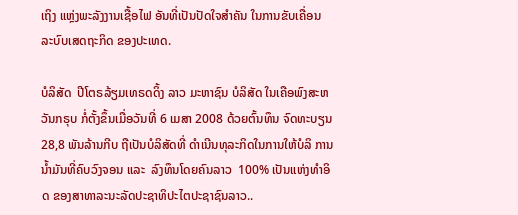ເຖິງ ແຫຼ່ງພະລັງງານເຊື້ອໄຟ ອັນທີ່ເປັນປັດໃຈສໍາຄັນ ໃນການຂັບເຄື່ອນ ລະບົບເສດຖະກິດ ຂອງປະເທດ.

ບໍລິສັດ  ປີໂຕຣລ້ຽມເທຣດດິ້ງ ລາວ ມະຫາຊົນ ບໍລິສັດ ໃນເຄືອພົງສະຫວັນກຣຸບ ກໍ່ຕັ້ງຂຶ້ນເມື່ອວັນທີ່ 6 ເມສາ 2008 ດ້ວຍຕົ້ນທຶນ ຈົດທະບຽນ 28,8 ພັນລ້ານກີບ ຖືເປັນບໍລິສັດທີ່ ດໍາເນີນທຸລະກິດໃນການໃຫ້ບໍລິ ການນ້ຳມັນທີ່ຄົບວົງຈອນ ແລະ  ລົງທຶນໂດຍຄົນລາວ  100% ເປັນແຫ່ງທໍາອິດ ຂອງສາທາລະນະລັດປະຊາທິປະໄຕປະຊາຊົນລາວ..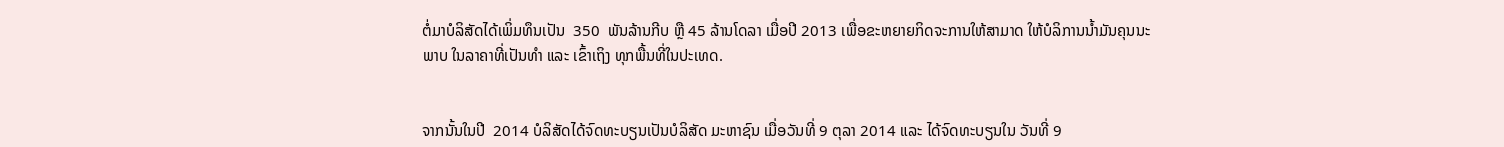ຕໍ່ມາບໍລິສັດໄດ້ເພິ່ມທຶນເປັນ  350  ພັນລ້ານກີບ ຫຼື 45 ລ້ານໂດລາ ເມື່ອປີ 2013 ເພື່ອຂະຫຍາຍກິດຈະການໃຫ້ສາມາດ ໃຫ້ບໍລິການນ້ຳມັນຄຸນນະພາບ ໃນລາຄາທີ່ເປັນທໍາ ແລະ ເຂົ້າເຖິງ ທຸກພື້ນທີ່ໃນປະເທດ.


ຈາກນັ້ນໃນປີ  2014 ບໍລິສັດໄດ້ຈົດທະບຽນເປັນບໍລິສັດ ມະຫາຊົນ ເມື່ອວັນທີ່ 9 ຕຸລາ 2014 ແລະ ໄດ້ຈົດທະບຽນໃນ ວັນທີ່ 9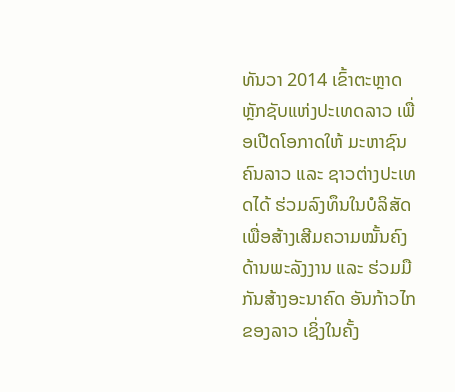ທັນວາ 2014 ເຂົ້າຕະຫຼາດຫຼັກຊັບແຫ່ງປະເທດລາວ ເພື່ອເປີດໂອກາດໃຫ້ ມະຫາຊົນຄົນລາວ ແລະ ຊາວຕ່າງປະເທດໄດ້ ຮ່ວມລົງທຶນໃນບໍລິສັດ ເພື່ອສ້າງເສີມຄວາມໝັ້ນຄົງ ດ້ານພະລັງງານ ແລະ ຮ່ວມມືກັນສ້າງອະນາຄົດ ອັນກ້າວໄກຂອງລາວ ເຊິ່ງໃນຄັ້ງ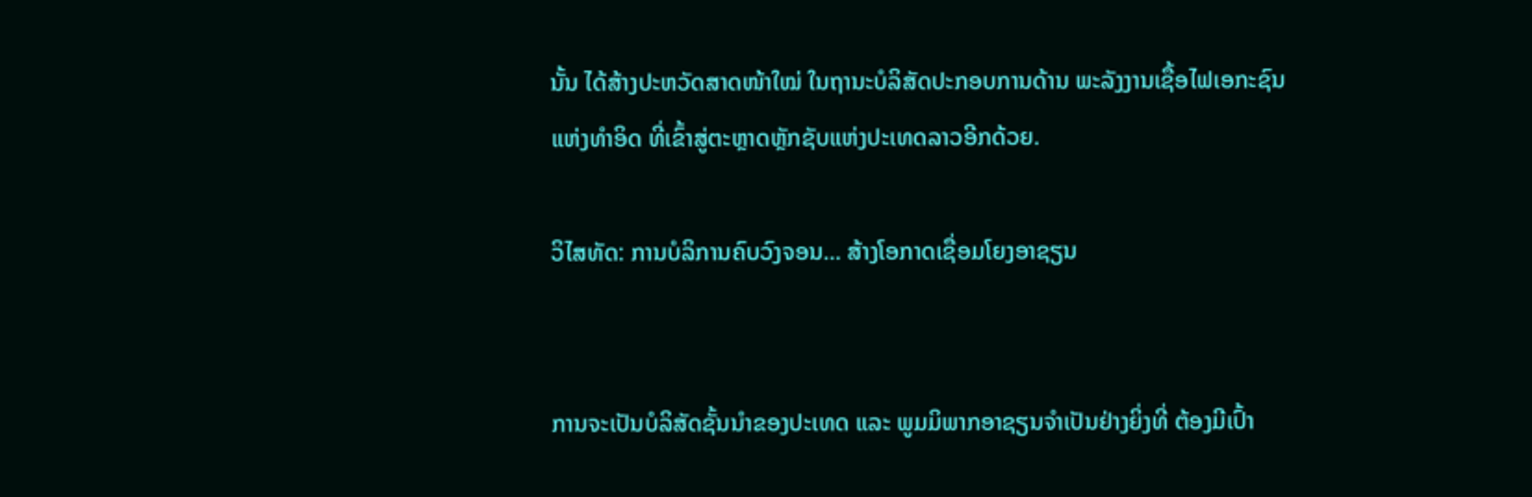ນັ້ນ ໄດ້ສ້າງປະຫວັດສາດໜ້າໃໝ່ ໃນຖານະບໍລິສັດປະກອບການດ້ານ ພະລັງງານເຊື້ອໄຟເອກະຊົນແຫ່ງທໍາອິດ ທີ່ເຂົ້າສູ່ຕະຫຼາດຫຼັກຊັບແຫ່ງປະເທດລາວອີກດ້ວຍ.

ວິໄສທັດ: ການບໍລິການຄົບວົງຈອນ... ສ້າງໂອກາດເຊື່ອມໂຍງອາຊຽນ


ການຈະເປັນບໍລິສັດຊັ້ນນໍາຂອງປະເທດ ແລະ ພູມມິພາກອາຊຽນຈໍາເປັນຢ່າງຍິ່ງທີ່ ຕ້ອງມີເປົ້າ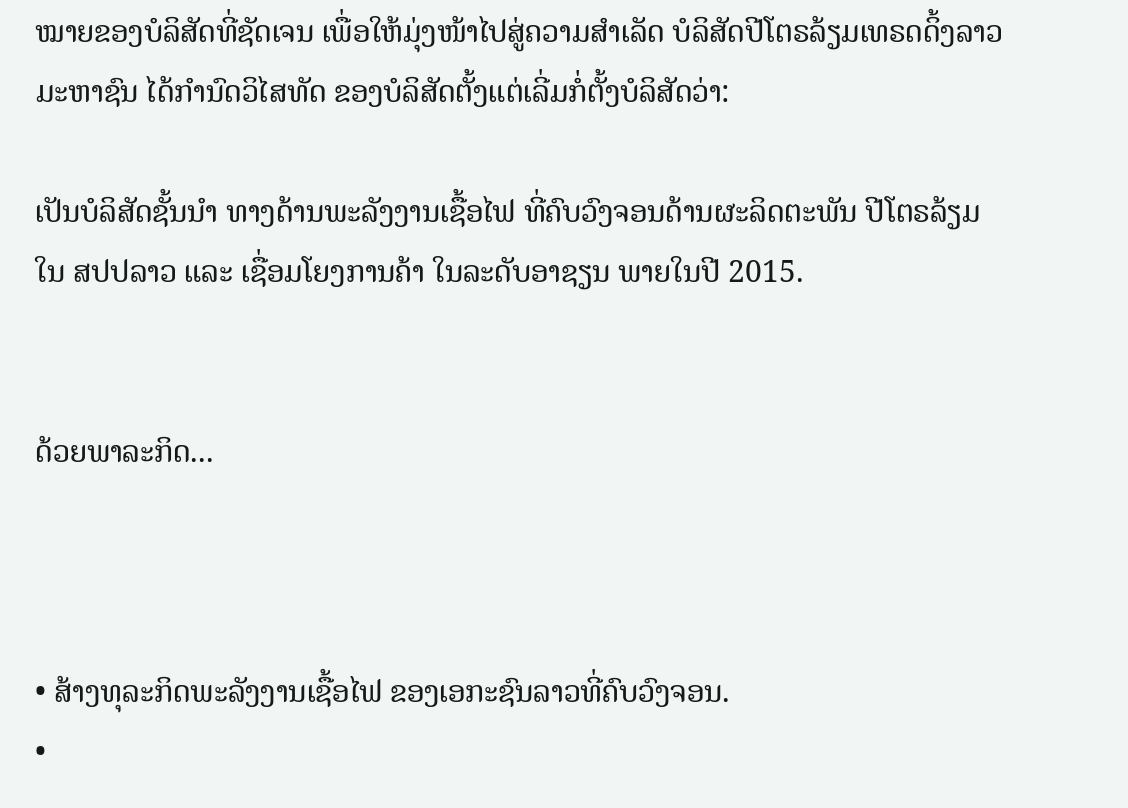ໝາຍຂອງບໍລິສັດທີ່ຊັດເຈນ ເພື່ອໃຫ້ມຸ່ງໜ້າໄປສູ່ຄວາມສໍາເລັດ ບໍລິສັດປີໂຕຣລ້ຽມເທຣດດິ້ງລາວມະຫາຊົນ ໄດ້ກໍານົດວິໄສທັດ ຂອງບໍລິສັດຕັ້ງແຕ່ເລີ່ມກໍ່ຕັ້ງບໍລິສັດວ່າ:

ເປັນບໍລິສັດຊັ້ນນໍາ ທາງດ້ານພະລັງງານເຊື້ອໄຟ ທີ່ຄົບວົງຈອນດ້ານຜະລິດຕະພັນ ປີໂຕຣລ້ຽມໃນ ສປປລາວ ແລະ ເຊື່ອມໂຍງການຄ້າ ໃນລະດັບອາຊຽນ ພາຍໃນປີ 2015.


ດ້ວຍພາລະກິດ...



• ສ້າງທຸລະກິດພະລັງງານເຊື້ອໄຟ ຂອງເອກະຊົນລາວທີ່ຄົບວົງຈອນ.
•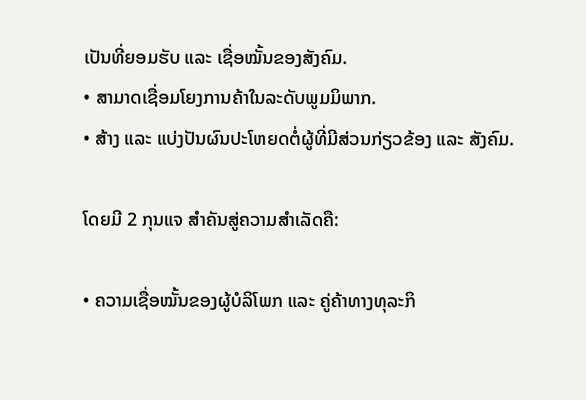ເປັນທີ່ຍອມຮັບ ແລະ ເຊື່ອໝັ້ນຂອງສັງຄົມ.
• ສາມາດເຊື່ອມໂຍງການຄ້າໃນລະດັບພູມມິພາກ.
• ສ້າງ ແລະ ແບ່ງປັນຜົນປະໂຫຍດຕໍ່ຜູ້ທີ່ມີສ່ວນກ່ຽວຂ້ອງ ແລະ ສັງຄົມ.

ໂດຍມີ 2 ກຸນແຈ ສໍາຄັນສູ່ຄວາມສໍາເລັດຄື:

• ຄວາມເຊື່ອໝັ້ນຂອງຜູ້ບໍລິໂພກ ແລະ ຄູ່ຄ້າທາງທຸລະກິ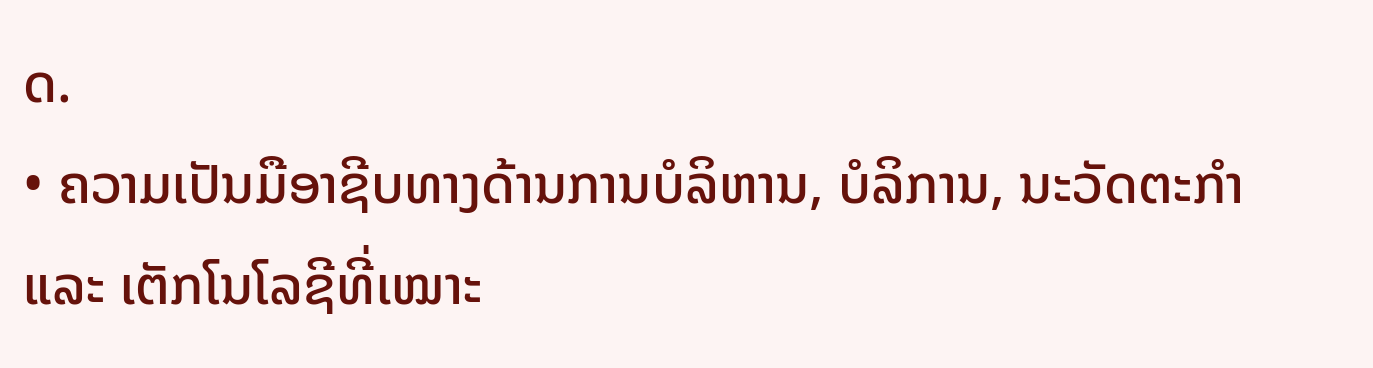ດ.
• ຄວາມເປັນມືອາຊີບທາງດ້ານການບໍລິຫານ, ບໍລິການ, ນະວັດຕະກໍາ ແລະ ເຕັກໂນໂລຊີທີ່ເໝາະ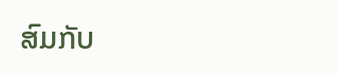ສົມກັບ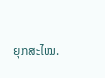ຍຸກສະໄໝ.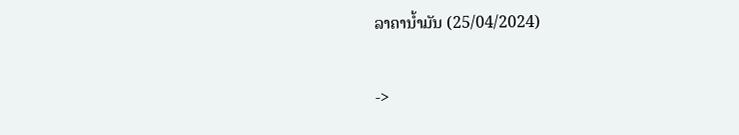ລາຄານໍ້າມັນ (25/04/2024)

->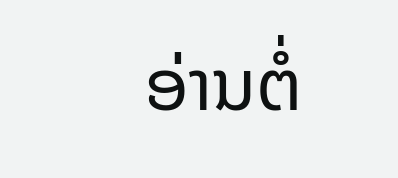ອ່ານຕໍ່